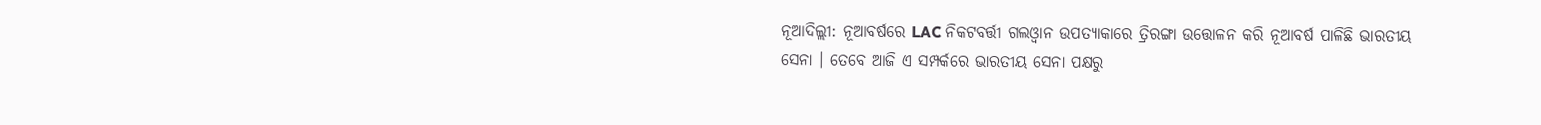ନୂଆଦିଲ୍ଲୀ: ନୂଆବର୍ଷରେ LAC ନିକଟବର୍ତ୍ତୀ ଗଲଓ୍ବାନ ଉପତ୍ୟାକାରେ ତ୍ରିରଙ୍ଗା ଉତ୍ତୋଳନ କରି ନୂଆବର୍ଷ ପାଳିଛି ଭାରତୀୟ ସେନା । ତେବେ ଆଜି ଏ ସମ୍ପର୍କରେ ଭାରତୀୟ ସେନା ପକ୍ଷରୁ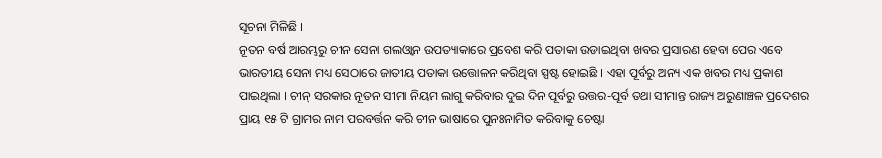ସୂଚନା ମିଳିଛି ।
ନୂତନ ବର୍ଷ ଆରମ୍ଭରୁ ଚୀନ ସେନା ଗଲଓ୍ବାନ ଉପତ୍ୟାକାରେ ପ୍ରବେଶ କରି ପତାକା ଉଡାଇଥିବା ଖବର ପ୍ରସାରଣ ହେବା ପେର ଏବେ ଭାରତୀୟ ସେନା ମଧ୍ୟ ସେଠାରେ ଜାତୀୟ ପତାକା ଉତ୍ତୋଳନ କରିଥିବା ସ୍ପଷ୍ଟ ହୋଇଛି । ଏହା ପୂର୍ବରୁ ଅନ୍ୟ ଏକ ଖବର ମଧ୍ୟ ପ୍ରକାଶ ପାଇଥିଲା । ଚୀନ୍ ସରକାର ନୂତନ ସୀମା ନିୟମ ଲାଗୁ କରିବାର ଦୁଇ ଦିନ ପୂର୍ବରୁ ଉତ୍ତର-ପୂର୍ବ ତଥା ସୀମାନ୍ତ ରାଜ୍ୟ ଅରୁଣାଞ୍ଚଳ ପ୍ରଦେଶର ପ୍ରାୟ ୧୫ ଟି ଗ୍ରାମର ନାମ ପରବର୍ତ୍ତନ କରି ଚୀନ ଭାଷାରେ ପୁନଃନାମିତ କରିବାକୁ ଚେଷ୍ଟା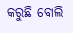କରୁଛି ବୋଲି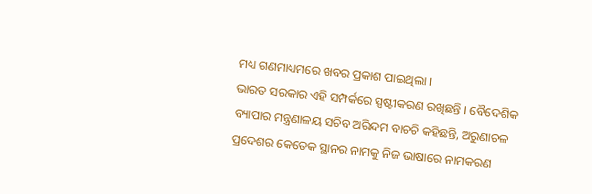ମଧ୍ୟ ଗଣମାଧ୍ୟମରେ ଖବର ପ୍ରକାଶ ପାଇଥିଲା ।
ଭାରତ ସରକାର ଏହି ସମ୍ପର୍କରେ ସ୍ପଷ୍ଟୀକରଣ ରଖିଛନ୍ତି । ବୈଦେଶିକ ବ୍ୟାପାର ମନ୍ତ୍ରଣାଳୟ ସଚିବ ଅରିନ୍ଦମ ବାଚଚି କହିଛନ୍ତି, ଅରୁଣାଚଳ ପ୍ରଦେଶର କେତେକ ସ୍ଥାନର ନାମକୁ ନିଜ ଭାଷାରେ ନାମକରଣ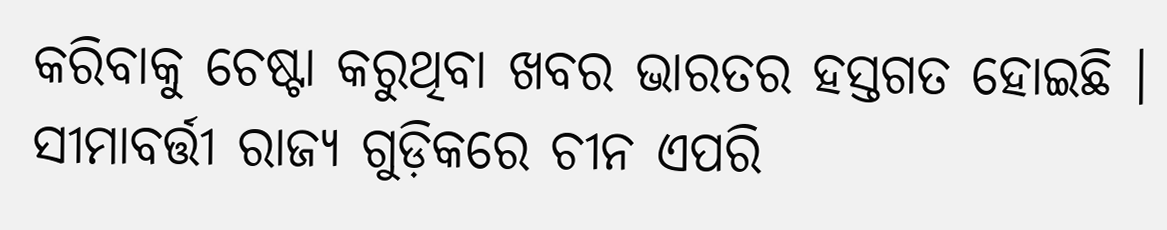କରିବାକୁ ଚେଷ୍ଟା କରୁଥିବା ଖବର ଭାରତର ହସ୍ତଗତ ହୋଇଛି । ସୀମାବର୍ତ୍ତୀ ରାଜ୍ୟ ଗୁଡ଼ିକରେ ଚୀନ ଏପରି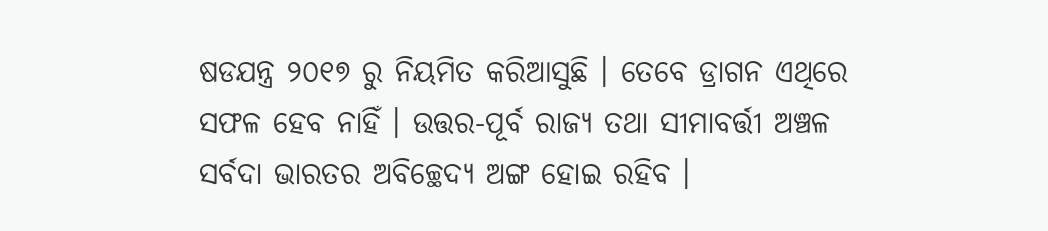ଷଡଯନ୍ତ୍ର ୨୦୧୭ ରୁ ନିୟମିତ କରିଆସୁଛି । ତେବେ ଡ୍ରାଗନ ଏଥିରେ ସଫଳ ହେବ ନାହିଁ । ଉତ୍ତର-ପୂର୍ବ ରାଜ୍ୟ ତଥା ସୀମାବର୍ତ୍ତୀ ଅଞ୍ଚଳ ସର୍ବଦା ଭାରତର ଅବିଚ୍ଛେଦ୍ୟ ଅଙ୍ଗ ହୋଇ ରହିବ ।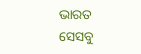ଭାରତ ସେସବୁ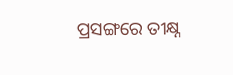ପ୍ରସଙ୍ଗରେ ତୀକ୍ଷ୍ନ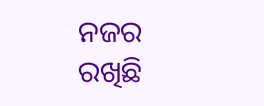ନଜର ରଖିଛି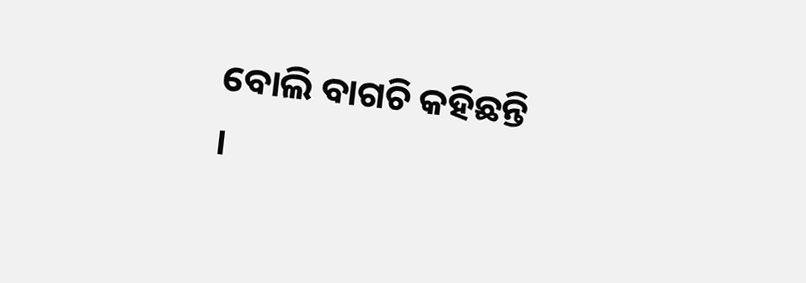ବୋଲି ବାଗଚି କହିଛନ୍ତି ।